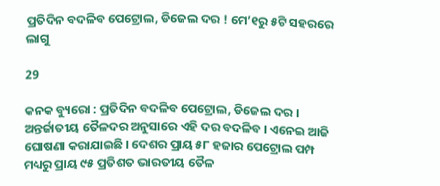ପ୍ରତିଦିନ ବଦଳିବ ପେଟ୍ରୋଲ, ଡିଜେଲ ଦର ! ମେ’୧ରୁ ୫ଟି ସହରରେ ଲାଗୁ

29

କନକ ବ୍ୟୁରୋ : ପ୍ରତିଦିନ ବଦଳିବ ପେଟ୍ରୋଲ, ଡିଜେଲ ଦର । ଅନ୍ତର୍ଜାତୀୟ ତୈଳଦର ଅନୁସାରେ ଏହି ଦର ବଦଳିବ । ଏନେଇ ଆଜି ଘୋଷଣା କରାଯାଇଛି । ଦେଶର ପ୍ରାୟ ୫୮ ହଜାର ପେଟ୍ରୋଲ ପମ୍ପ ମଧ୍ୟରୁ ପ୍ରାୟ ୯୫ ପ୍ରତିଶତ ଭାରତୀୟ ତୈଳ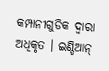କମ୍ପାନୀଗୁଡିକ ଦ୍ୱାରା ଅଧିକୃତ । ଇଣ୍ଡିଆନ୍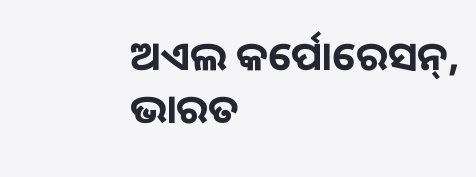ଅଏଲ କର୍ପୋରେସନ୍, ଭାରତ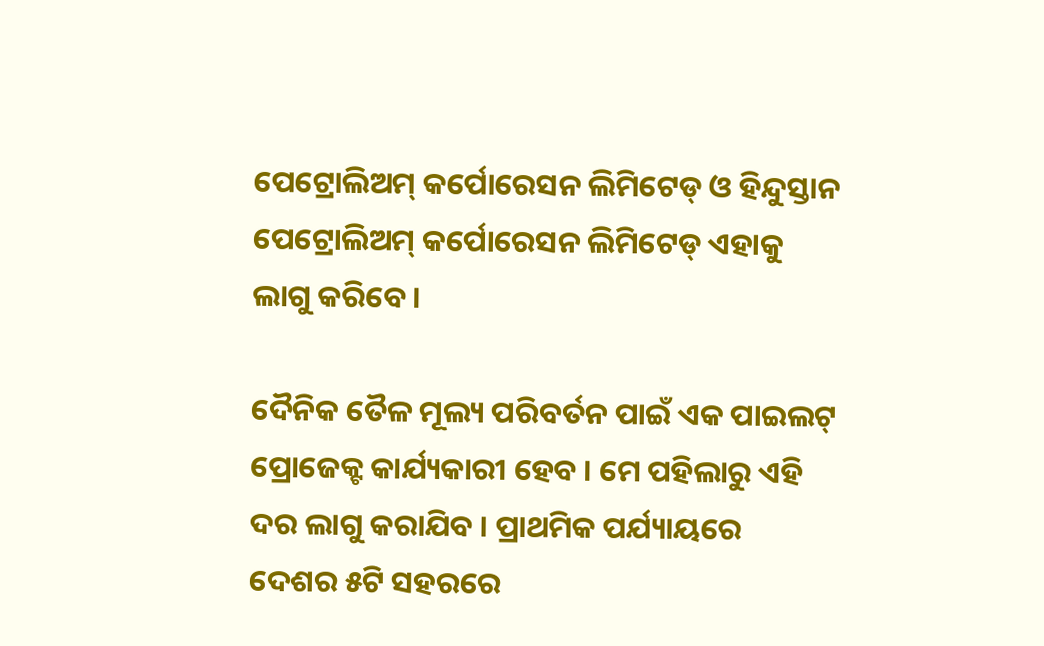ପେଟ୍ରୋଲିଅମ୍ କର୍ପୋରେସନ ଲିମିଟେଡ୍ ଓ ହିନ୍ଦୁସ୍ତାନ ପେଟ୍ରୋଲିଅମ୍ କର୍ପୋରେସନ ଲିମିଟେଡ୍ ଏହାକୁ ଲାଗୁ କରିବେ ।

ଦୈନିକ ତୈଳ ମୂଲ୍ୟ ପରିବର୍ତନ ପାଇଁ ଏକ ପାଇଲଟ୍ ପ୍ରୋଜେକ୍ଟ କାର୍ଯ୍ୟକାରୀ ହେବ । ମେ ପହିଲାରୁ ଏହି ଦର ଲାଗୁ କରାଯିବ । ପ୍ରାଥମିକ ପର୍ଯ୍ୟାୟରେ ଦେଶର ୫ଟି ସହରରେ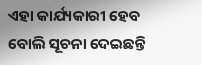ଏହା କାର୍ଯ୍ୟକାରୀ ହେବ ବୋଲି ସୂଚନା ଦେଇଛନ୍ତି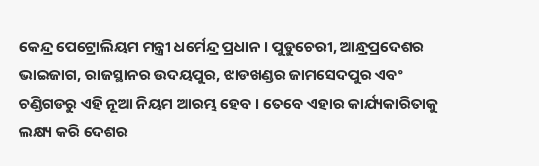କେନ୍ଦ୍ର ପେଟ୍ରୋଲିୟମ ମନ୍ତ୍ରୀ ଧର୍ମେନ୍ଦ୍ର ପ୍ରଧାନ । ପୁଡୁଚେରୀ, ଆନ୍ଧ୍ରପ୍ରଦେଶର ଭାଇଜାଗ, ରାଜସ୍ଥାନର ଉଦୟପୁର, ଝାଡଖଣ୍ଡର ଜାମସେଦପୁର ଏବଂ ଚଣ୍ଡିଗଡରୁ ଏହି ନୂଆ ନିୟମ ଆରମ୍ଭ ହେବ । ତେବେ ଏହାର କାର୍ଯ୍ୟକାରିତାକୁ ଲକ୍ଷ୍ୟ କରି ଦେଶର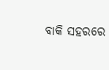ବାକି ସହରରେ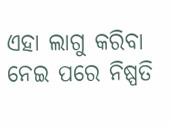ଏହା ଲାଗୁ କରିବା ନେଇ ପରେ ନିଷ୍ପତି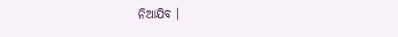ନିଆଯିବ ।